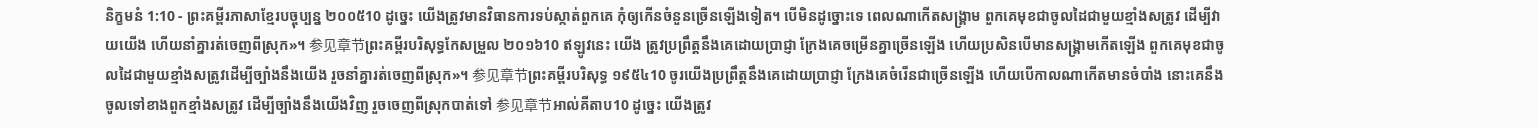និក្ខមនំ 1:10 - ព្រះគម្ពីរភាសាខ្មែរបច្ចុប្បន្ន ២០០៥10 ដូច្នេះ យើងត្រូវមានវិធានការទប់ស្កាត់ពួកគេ កុំឲ្យកើនចំនួនច្រើនឡើងទៀត។ បើមិនដូច្នោះទេ ពេលណាកើតសង្គ្រាម ពួកគេមុខជាចូលដៃជាមួយខ្មាំងសត្រូវ ដើម្បីវាយយើង ហើយនាំគ្នារត់ចេញពីស្រុក»។ 参见章节ព្រះគម្ពីរបរិសុទ្ធកែសម្រួល ២០១៦10 ឥឡូវនេះ យើង ត្រូវប្រព្រឹត្តនឹងគេដោយប្រាជ្ញា ក្រែងគេចម្រើនគ្នាច្រើនឡើង ហើយប្រសិនបើមានសង្គ្រាមកើតឡើង ពួកគេមុខជាចូលដៃជាមួយខ្មាំងសត្រូវដើម្បីច្បាំងនឹងយើង រួចនាំគ្នារត់ចេញពីស្រុក»។ 参见章节ព្រះគម្ពីរបរិសុទ្ធ ១៩៥៤10 ចូរយើងប្រព្រឹត្តនឹងគេដោយប្រាជ្ញា ក្រែងគេចំរើនជាច្រើនឡើង ហើយបើកាលណាកើតមានចំបាំង នោះគេនឹងចូលទៅខាងពួកខ្មាំងសត្រូវ ដើម្បីច្បាំងនឹងយើងវិញ រួចចេញពីស្រុកបាត់ទៅ 参见章节អាល់គីតាប10 ដូច្នេះ យើងត្រូវ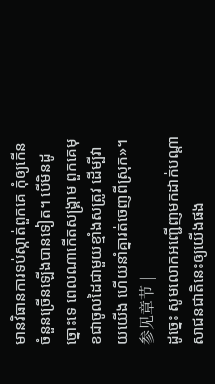មានវិធានការទប់ស្កាត់ពួកគេ កុំឲ្យកើនចំនួនច្រើនឡើងបានទៀត។ បើមិនដូច្នោះទេ ពេលណាកើតសង្គ្រាម ពួកគេមុខជាចូលដៃជាមួយខ្មាំងសត្រូវ ដើម្បីវាយយើង ហើយនាំគ្នារត់ចេញពីស្រុក»។ 参见章节 |
ដូច្នេះ សូមលោកអញ្ជើញមកដាក់បណ្ដាសាជនជាតិនេះឲ្យយើងផង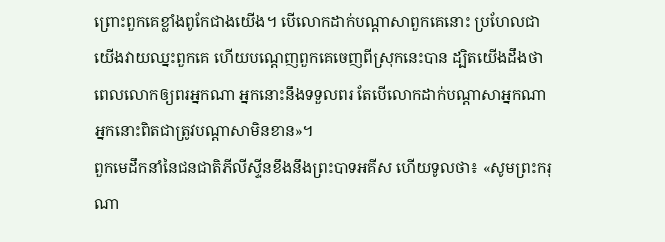ព្រោះពួកគេខ្លាំងពូកែជាងយើង។ បើលោកដាក់បណ្ដាសាពួកគេនោះ ប្រហែលជាយើងវាយឈ្នះពួកគេ ហើយបណ្ដេញពួកគេចេញពីស្រុកនេះបាន ដ្បិតយើងដឹងថា ពេលលោកឲ្យពរអ្នកណា អ្នកនោះនឹងទទួលពរ តែបើលោកដាក់បណ្ដាសាអ្នកណា អ្នកនោះពិតជាត្រូវបណ្ដាសាមិនខាន»។
ពួកមេដឹកនាំនៃជនជាតិភីលីស្ទីនខឹងនឹងព្រះបាទអគីស ហើយទូលថា៖ «សូមព្រះករុណា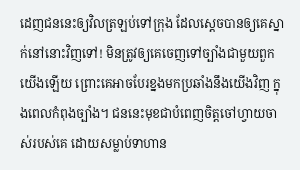ដេញជននេះឲ្យវិលត្រឡប់ទៅក្រុង ដែលស្ដេចបានឲ្យគេស្នាក់នៅនោះវិញទៅ! មិនត្រូវឲ្យគេចេញទៅច្បាំងជាមួយពួកយើងឡើយ ព្រោះគេអាចបែរខ្នងមកប្រឆាំងនឹងយើងវិញ ក្នុងពេលកំពុងច្បាំង។ ជននេះមុខជាបំពេញចិត្តចៅហ្វាយចាស់របស់គេ ដោយសម្លាប់ទាហាន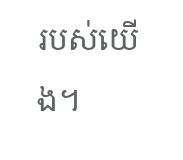របស់យើង។